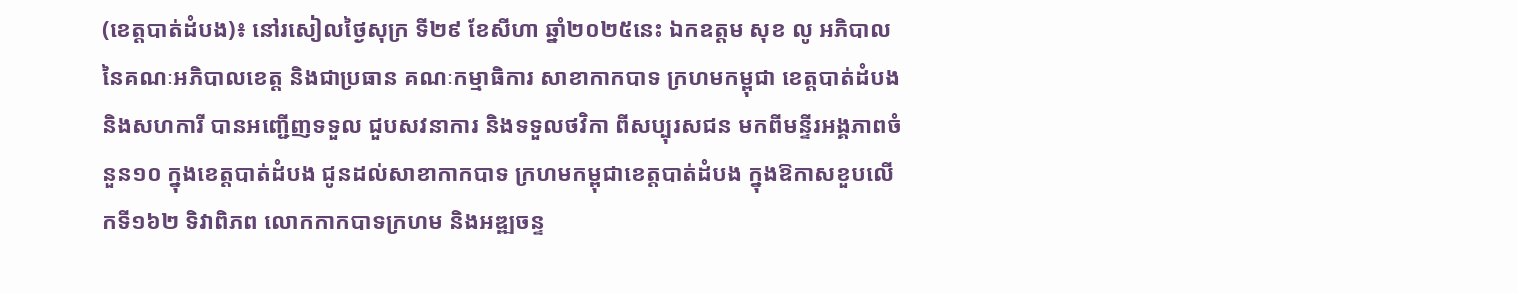(ខេត្តបាត់ដំបង)៖ នៅរសៀលថ្ងៃសុក្រ ទី២៩ ខែសីហា ឆ្នាំ២០២៥នេះ ឯកឧត្តម សុខ លូ អភិបាល នៃគណៈអភិបាលខេត្ត និងជាប្រធាន គណៈកម្មាធិការ សាខាកាកបាទ ក្រហមកម្ពុជា ខេត្តបាត់ដំបង និងសហការី បានអញ្ជើញទទួល ជួបសវនាការ និងទទួលថវិកា ពីសប្បុរសជន មកពីមន្ទីរអង្គភាពចំនួន១០ ក្នុងខេត្តបាត់ដំបង ជូនដល់សាខាកាកបាទ ក្រហមកម្ពុជាខេត្តបាត់ដំបង ក្នុងឱកាសខួបលើកទី១៦២ ទិវាពិភព លោកកាកបាទក្រហម និងអឌ្ឍចន្ទ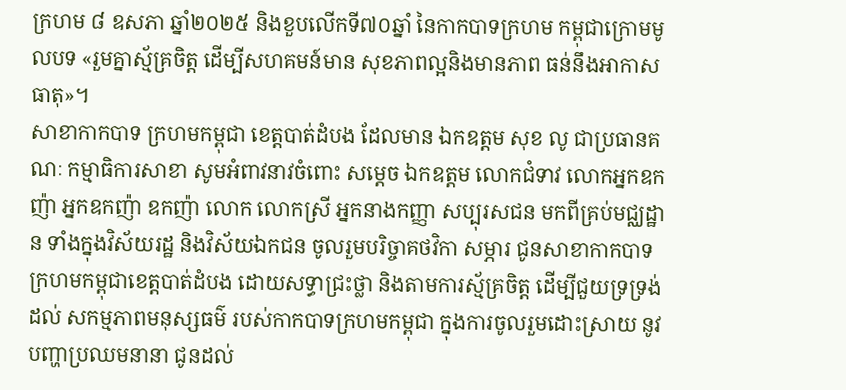ក្រហម ៨ ឧសភា ឆ្នាំ២០២៥ និងខួបលើកទី៧០ឆ្នាំ នៃកាកបាទក្រហម កម្ពុជាក្រោមមូលបទ «រួមគ្នាស្ម័គ្រចិត្ត ដើម្បីសហគមន៍មាន សុខភាពល្អនិងមានភាព ធន់នឹងអាកាសធាតុ»។
សាខាកាកបាទ ក្រហមកម្ពុជា ខេត្តបាត់ដំបង ដែលមាន ឯកឧត្តម សុខ លូ ជាប្រធានគណៈ កម្មាធិការសាខា សូមអំពាវនាវចំពោះ សម្តេច ឯកឧត្តម លោកជំទាវ លោកអ្នកឧកញ៉ា អ្នកឧកញ៉ា ឧកញ៉ា លោក លោកស្រី អ្នកនាងកញ្ញា សប្បុរសជន មកពីគ្រប់មជ្ឈដ្ឋាន ទាំងក្នុងវិស័យរដ្ឋ និងវិស័យឯកជន ចូលរួមបរិច្ចាគថវិកា សម្ភារ ជូនសាខាកាកបាទ ក្រហមកម្ពុជាខេត្តបាត់ដំបង ដោយសទ្ធាជ្រះថ្លា និងតាមការស្ម័គ្រចិត្ត ដើម្បីជួយទ្រទ្រង់ដល់ សកម្មភាពមនុស្សធម៌ របស់កាកបាទក្រហមកម្ពុជា ក្នុងការចូលរួមដោះស្រាយ នូវបញ្ហាប្រឈមនានា ជូនដល់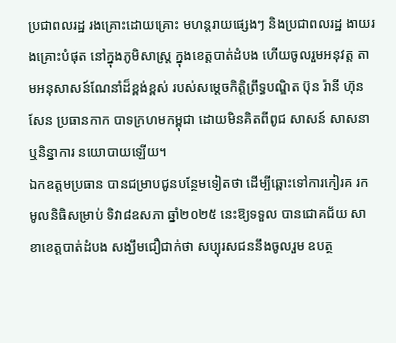ប្រជាពលរដ្ឋ រងគ្រោះដោយគ្រោះ មហន្តរាយផ្សេងៗ និងប្រជាពលរដ្ឋ ងាយរងគ្រោះបំផុត នៅក្នុងភូមិសាស្ត្រ ក្នុងខេត្តបាត់ដំបង ហើយចូលរួមអនុវត្ត តាមអនុសាសន៍ណែនាំដ៏ខ្ពង់ខ្ពស់ របស់សម្ដេចកិត្តិព្រឹទ្ធបណ្ឌិត ប៊ុន រ៉ានី ហ៊ុន សែន ប្រធានកាក បាទក្រហមកម្ពុជា ដោយមិនគិតពីពូជ សាសន៍ សាសនា ឬនិន្នាការ នយោបាយឡើយ។
ឯកឧត្តមប្រធាន បានជម្រាបជូនបន្ថែមទៀតថា ដើម្បីឆ្ពោះទៅការកៀរគ រកមូលនិធិសម្រាប់ ទិវា៨ឧសភា ឆ្នាំ២០២៥ នេះឱ្យទទួល បានជោគជ័យ សាខាខេត្តបាត់ដំបង សង្ឃឹមជឿជាក់ថា សប្បុរសជននឹងចូលរួម ឧបត្ថ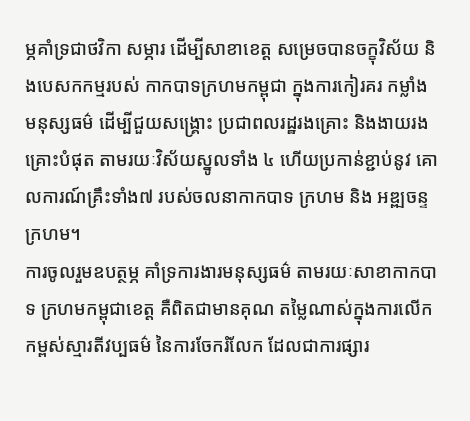ម្ភគាំទ្រជាថវិកា សម្ភារ ដើម្បីសាខាខេត្ត សម្រេចបានចក្ខុវិស័យ និងបេសកកម្មរបស់ កាកបាទក្រហមកម្ពុជា ក្នុងការកៀរគរ កម្លាំងមនុស្សធម៌ ដើម្បីជួយសង្គ្រោះ ប្រជាពលរដ្ឋរងគ្រោះ និងងាយរងគ្រោះបំផុត តាមរយៈវិស័យស្នូលទាំង ៤ ហើយប្រកាន់ខ្ជាប់នូវ គោលការណ៍គ្រឹះទាំង៧ របស់ចលនាកាកបាទ ក្រហម និង អឌ្ឍចន្ទក្រហម។
ការចូលរួមឧបត្ថម្ភ គាំទ្រការងារមនុស្សធម៌ តាមរយៈសាខាកាកបាទ ក្រហមកម្ពុជាខេត្ត គឺពិតជាមានគុណ តម្លៃណាស់ក្នុងការលើក កម្ពស់ស្មារតីវប្បធម៌ នៃការចែករំលែក ដែលជាការផ្សារ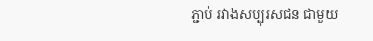ភ្ជាប់ រវាងសប្បុរសជន ជាមួយ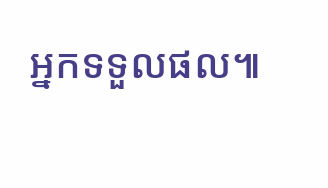អ្នកទទួលផល៕